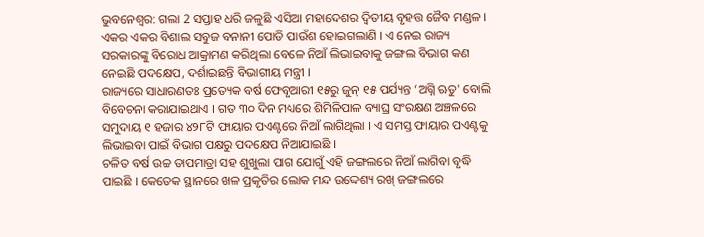ଭୁବନେଶ୍ବର: ଗଲା 2 ସପ୍ତାହ ଧରି ଜଳୁଛି ଏସିଆ ମହାଦେଶର ଦ୍ବିତୀୟ ବୃହତ୍ତ ଜୈବ ମଣ୍ଡଳ । ଏକର ଏକର ବିଶାଲ ସବୁଜ ବନାନୀ ପୋଡି ପାଉଁଶ ହୋଇଗଲାଣି । ଏ ନେଇ ରାଜ୍ୟ ସରକାରଙ୍କୁ ବିରୋଧ ଆକ୍ରାମଣ କରିଥିଲା ବେଳେ ନିଆଁ ଲିଭାଇବାକୁ ଜଙ୍ଗଲ ବିଭାଗ କଣ ନେଇଛି ପଦକ୍ଷେପ, ଦର୍ଶାଇଛନ୍ତି ବିଭାଗୀୟ ମନ୍ତ୍ରୀ ।
ରାଜ୍ୟରେ ସାଧାରଣତଃ ପ୍ରତ୍ୟେକ ବର୍ଷ ଫେବୃଆରୀ ୧୫ରୁ ଜୁନ୍ ୧୫ ପର୍ଯ୍ୟନ୍ତ ‘ଅଗ୍ନି ଋତୁ' ବୋଲି ବିବେଚନା କରାଯାଇଥାଏ । ଗତ ୩୦ ଦିନ ମଧ୍ୟରେ ଶିମିଳିପାଳ ବ୍ୟାଘ୍ର ସଂରକ୍ଷଣ ଅଞ୍ଚଳରେ ସମୁଦାୟ ୧ ହଜାର ୪୨୮ଟି ଫାୟାର ପଏଣ୍ଟରେ ନିଆଁ ଲାଗିଥିଲା । ଏ ସମସ୍ତ ଫାୟାର ପଏଣ୍ଟକୁ ଲିଭାଇବା ପାଇଁ ବିଭାଗ ପକ୍ଷରୁ ପଦକ୍ଷେପ ନିଆଯାଇଛି ।
ଚଳିତ ବର୍ଷ ଉଚ୍ଚ ତାପମାତ୍ରା ସହ ଶୁଖୁଲା ପାଗ ଯୋଗୁଁ ଏହି ଜଙ୍ଗଲରେ ନିଆଁ ଲାଗିବା ବୃଦ୍ଧି ପାଇଛି । କେତେକ ସ୍ଥାନରେ ଖଳ ପ୍ରକୃତିର ଲୋକ ମନ୍ଦ ଉଦ୍ଦେଶ୍ୟ ରଖ୍ ଜଙ୍ଗଲରେ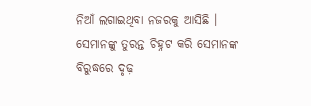ନିଆଁ ଲଗାଇଥିବା ନଜରକୁ ଆସିଛି । ସେମାନଙ୍କୁ ତୁରନ୍ତ ଚିହ୍ନଟ କରି ସେମାନଙ୍କ ବିରୁଦ୍ଧରେ ଦୃଢ଼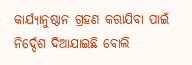କାର୍ଯ୍ୟାନୁଷ୍ଠାନ ଗ୍ରହଣ କରାଯିବା ପାଇଁ ନିର୍ଦ୍ଦେଶ ଦିଆଯାଇଛି ବୋଲି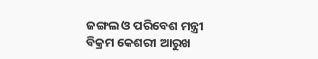ଜଙ୍ଗଲ ଓ ପରିବେଶ ମନ୍ତ୍ରୀ ବିକ୍ରମ କେଶରୀ ଆରୁଖ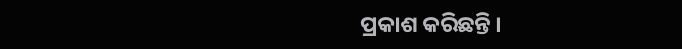ପ୍ରକାଶ କରିଛନ୍ତି ।